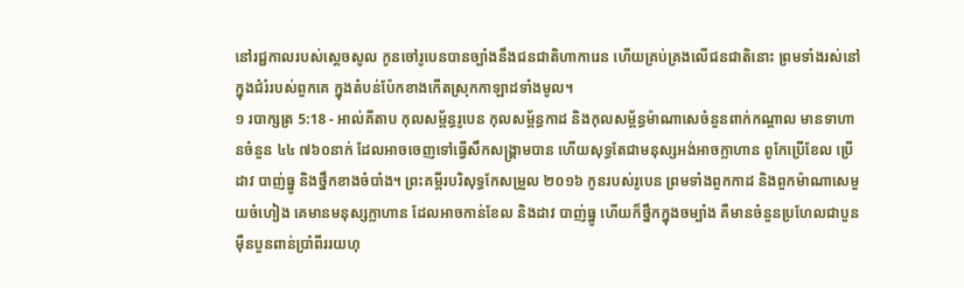នៅរជ្ជកាលរបស់ស្តេចសូល កូនចៅរូបេនបានច្បាំងនឹងជនជាតិហាការេន ហើយគ្រប់គ្រងលើជនជាតិនោះ ព្រមទាំងរស់នៅក្នុងជំរំរបស់ពួកគេ ក្នុងតំបន់ប៉ែកខាងកើតស្រុកកាឡាដទាំងមូល។
១ របាក្សត្រ 5:18 - អាល់គីតាប កុលសម្ព័ន្ធរូបេន កុលសម្ព័ន្ធកាដ និងកុលសម្ព័ន្ធម៉ាណាសេចំនួនពាក់កណ្តាល មានទាហានចំនួន ៤៤ ៧៦០នាក់ ដែលអាចចេញទៅធ្វើសឹកសង្គ្រាមបាន ហើយសុទ្ធតែជាមនុស្សអង់អាចក្លាហាន ពូកែប្រើខែល ប្រើដាវ បាញ់ធ្នូ និងថ្នឹកខាងចំបាំង។ ព្រះគម្ពីរបរិសុទ្ធកែសម្រួល ២០១៦ កូនរបស់រូបេន ព្រមទាំងពួកកាដ និងពួកម៉ាណាសេមួយចំហៀង គេមានមនុស្សក្លាហាន ដែលអាចកាន់ខែល និងដាវ បាញ់ធ្នូ ហើយក៏ថ្នឹកក្នុងចម្បាំង គឺមានចំនួនប្រហែលជាបួនម៉ឺនបួនពាន់ប្រាំពីររយហុ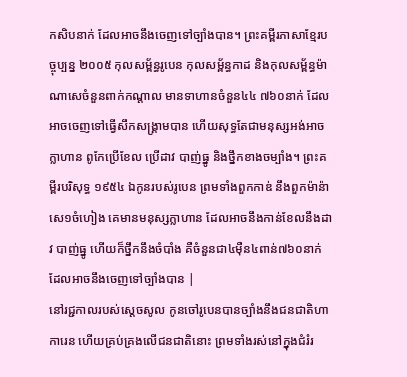កសិបនាក់ ដែលអាចនឹងចេញទៅច្បាំងបាន។ ព្រះគម្ពីរភាសាខ្មែរបច្ចុប្បន្ន ២០០៥ កុលសម្ព័ន្ធរូបេន កុលសម្ព័ន្ធកាដ និងកុលសម្ព័ន្ធម៉ាណាសេចំនួនពាក់កណ្ដាល មានទាហានចំនួន៤៤ ៧៦០នាក់ ដែលអាចចេញទៅធ្វើសឹកសង្គ្រាមបាន ហើយសុទ្ធតែជាមនុស្សអង់អាចក្លាហាន ពូកែប្រើខែល ប្រើដាវ បាញ់ធ្នូ និងថ្នឹកខាងចម្បាំង។ ព្រះគម្ពីរបរិសុទ្ធ ១៩៥៤ ឯកូនរបស់រូបេន ព្រមទាំងពួកកាឌ់ នឹងពួកម៉ាន៉ាសេ១ចំហៀង គេមានមនុស្សក្លាហាន ដែលអាចនឹងកាន់ខែលនឹងដាវ បាញ់ធ្នូ ហើយក៏ថ្នឹកនឹងចំបាំង គឺចំនួនជា៤ម៉ឺន៤ពាន់៧៦០នាក់ ដែលអាចនឹងចេញទៅច្បាំងបាន |
នៅរជ្ជកាលរបស់ស្តេចសូល កូនចៅរូបេនបានច្បាំងនឹងជនជាតិហាការេន ហើយគ្រប់គ្រងលើជនជាតិនោះ ព្រមទាំងរស់នៅក្នុងជំរំរ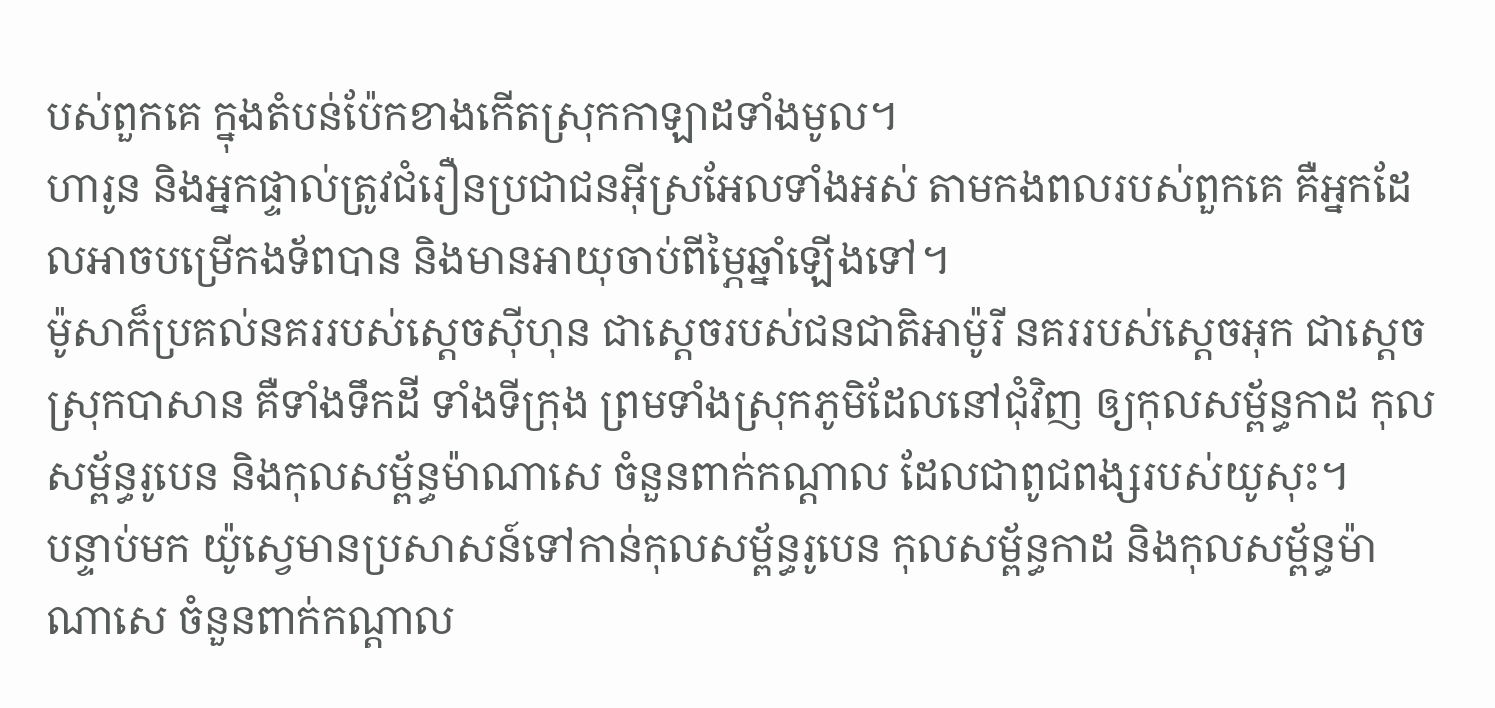បស់ពួកគេ ក្នុងតំបន់ប៉ែកខាងកើតស្រុកកាឡាដទាំងមូល។
ហារូន និងអ្នកផ្ទាល់ត្រូវជំរឿនប្រជាជនអ៊ីស្រអែលទាំងអស់ តាមកងពលរបស់ពួកគេ គឺអ្នកដែលអាចបម្រើកងទ័ពបាន និងមានអាយុចាប់ពីម្ភៃឆ្នាំឡើងទៅ។
ម៉ូសាក៏ប្រគល់នគររបស់ស្តេចស៊ីហុន ជាស្តេចរបស់ជនជាតិអាម៉ូរី នគររបស់ស្តេចអុក ជាស្តេចស្រុកបាសាន គឺទាំងទឹកដី ទាំងទីក្រុង ព្រមទាំងស្រុកភូមិដែលនៅជុំវិញ ឲ្យកុលសម្ព័ន្ធកាដ កុលសម្ព័ន្ធរូបេន និងកុលសម្ព័ន្ធម៉ាណាសេ ចំនួនពាក់កណ្តាល ដែលជាពូជពង្សរបស់យូសុះ។
បន្ទាប់មក យ៉ូស្វេមានប្រសាសន៍ទៅកាន់កុលសម្ព័ន្ធរូបេន កុលសម្ព័ន្ធកាដ និងកុលសម្ព័ន្ធម៉ាណាសេ ចំនួនពាក់កណ្តាល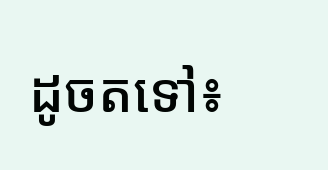ដូចតទៅ៖